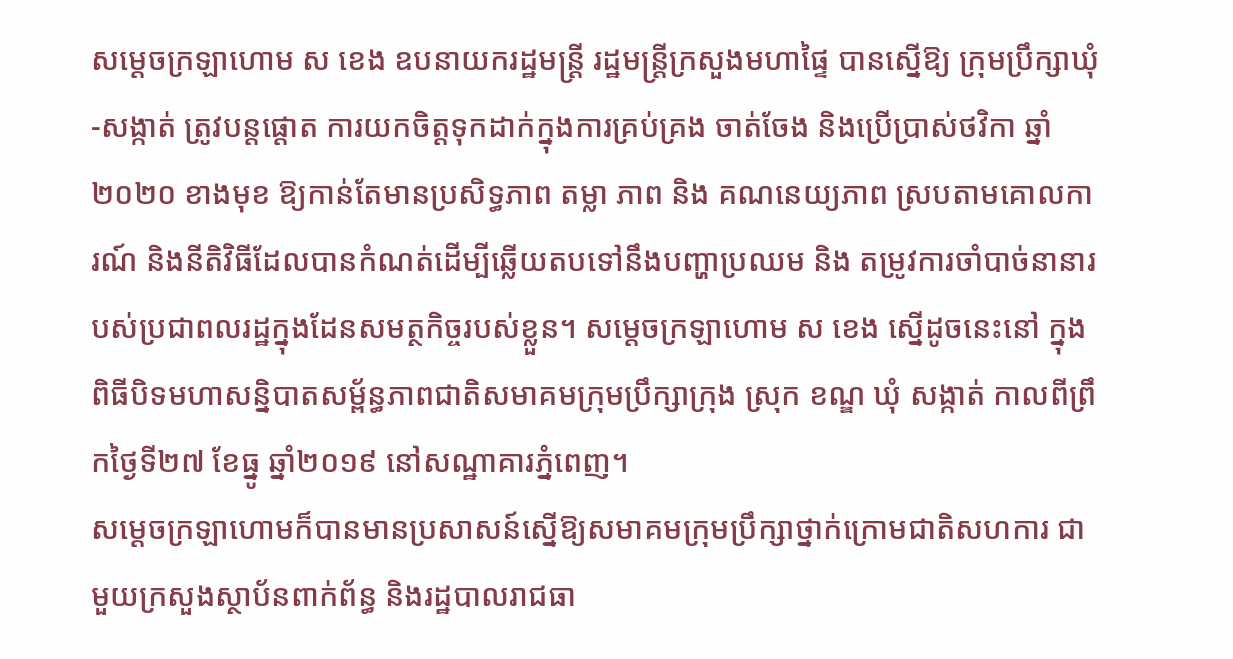សម្ដេចក្រឡាហោម ស ខេង ឧបនាយករដ្ឋមន្ដ្រី រដ្ឋមន្ដ្រីក្រសួងមហាផ្ទៃ បានស្នើឱ្យ ក្រុមប្រឹក្សាឃុំ-សង្កាត់ ត្រូវបន្តផ្តោត ការយកចិត្តទុកដាក់ក្នុងការគ្រប់គ្រង ចាត់ចែង និងប្រើប្រាស់ថវិកា ឆ្នាំ២០២០ ខាងមុខ ឱ្យកាន់តែមានប្រសិទ្ធភាព តម្លា ភាព និង គណនេយ្យភាព ស្របតាមគោលការណ៍ និងនីតិវិធីដែលបានកំណត់ដើម្បីឆ្លើយតបទៅនឹងបញ្ហាប្រឈម និង តម្រូវការចាំបាច់នានារបស់ប្រជាពលរដ្ឋក្នុងដែនសមត្ថកិច្ចរបស់ខ្លួន។ សម្ដេចក្រឡាហោម ស ខេង ស្នើដូចនេះនៅ ក្នុង ពិធីបិទមហាសន្និបាតសម្ព័ន្ធភាពជាតិសមាគមក្រុមប្រឹក្សាក្រុង ស្រុក ខណ្ឌ ឃុំ សង្កាត់ កាលពីព្រឹកថ្ងៃទី២៧ ខែធ្នូ ឆ្នាំ២០១៩ នៅសណ្ឋាគារភ្នំពេញ។
សម្ដេចក្រឡាហោមក៏បានមានប្រសាសន៍ស្នើឱ្យសមាគមក្រុមប្រឹក្សាថ្នាក់ក្រោមជាតិសហការ ជាមួយក្រសួងស្ថាប័នពាក់ព័ន្ធ និងរដ្ឋបាលរាជធា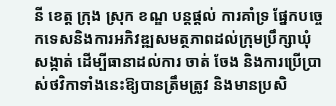នី ខេត្ត ក្រុង ស្រុក ខណ្ឌ បន្តផ្តល់ ការគាំទ្រ ផ្នែកបច្ចេកទេសនិងការអភិវឌ្ឍសមត្ថភាពដល់ក្រុមប្រឹក្សាឃុំ សង្កាត់ ដើម្បីធានាដល់ការ ចាត់ ចែង និងការប្រើប្រាស់ថវិកាទាំងនេះឱ្យបានត្រឹមត្រូវ និងមានប្រសិ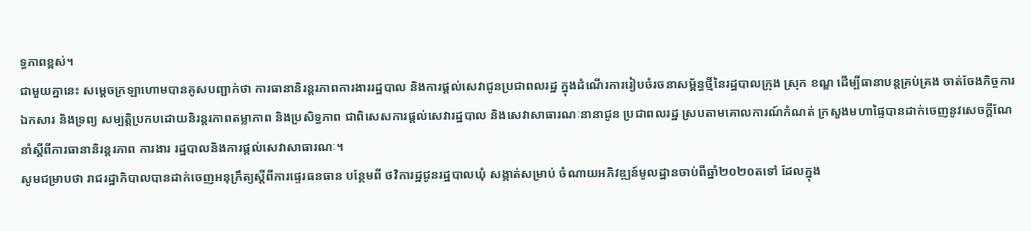ទ្ធភាពខ្ពស់។
ជាមួយគ្នានេះ សម្ដេចក្រឡាហោមបានគូសបញ្ជាក់ថា ការធានានិរន្តរភាពការងាររដ្ឋបាល និងការផ្តល់សេវាជូនប្រជាពលរដ្ឋ ក្នុងដំណើរការរៀបចំរចនាសម្ព័ន្ធថ្មីនៃរដ្ឋបាលក្រុង ស្រុក ខណ្ឌ ដើម្បីធានាបន្តគ្រប់គ្រង ចាត់ចែងកិច្ចការ ឯកសារ និងទ្រព្យ សម្បត្តិប្រកបដោយនិរន្តរភាពតម្លាភាព និងប្រសិទ្ធភាព ជាពិសេសការផ្តល់សេវារដ្ឋបាល និងសេវាសាធារណៈនានាជូន ប្រជាពលរដ្ឋ ស្របតាមគោលការណ៍កំណត់ ក្រសួងមហាផ្ទៃបានដាក់ចេញនូវសេចក្តីណែនាំស្តីពីការធានានិរន្តរភាព ការងារ រដ្ឋបាលនិងការផ្តល់សេវាសាធារណៈ។
សូមជម្រាបថា រាជរដ្ឋាភិបាលបានដាក់ចេញអនុក្រឹត្យស្តីពីការផ្ទេរធនធាន បន្ថែមពី ថវិការដ្ឋជូនរដ្ឋបាលឃុំ សង្កាត់សម្រាប់ ចំណាយអភិវឌ្ឍន៍មូលដ្ឋានចាប់ពីឆ្នាំ២០២០តទៅ ដែលក្នុង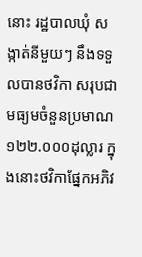នោះ រដ្ឋបាលឃុំ សង្កាត់នីមួយៗ នឹងទទួលបានថវិកា សរុបជា មធ្យមចំនួនប្រមាណ ១២២.០០០ដុល្លារ ក្នុងនោះថវិកាផ្នែកអភិវ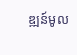ឌ្ឍន៍មូល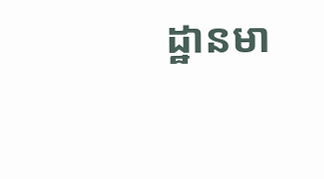ដ្ឋានមា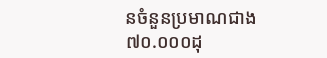នចំនួនប្រមាណជាង ៧០.០០០ដុ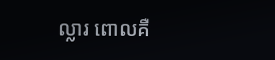ល្លារ ពោលគឺ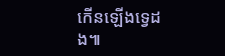កើនឡើងទ្វេដង៕